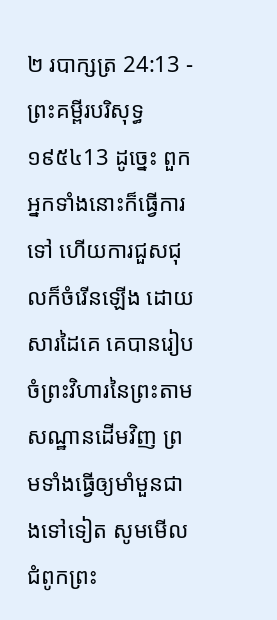២ របាក្សត្រ 24:13 - ព្រះគម្ពីរបរិសុទ្ធ ១៩៥៤13 ដូច្នេះ ពួកអ្នកទាំងនោះក៏ធ្វើការទៅ ហើយការជួសជុលក៏ចំរើនឡើង ដោយសារដៃគេ គេបានរៀបចំព្រះវិហារនៃព្រះតាមសណ្ឋានដើមវិញ ព្រមទាំងធ្វើឲ្យមាំមួនជាងទៅទៀត សូមមើលជំពូកព្រះ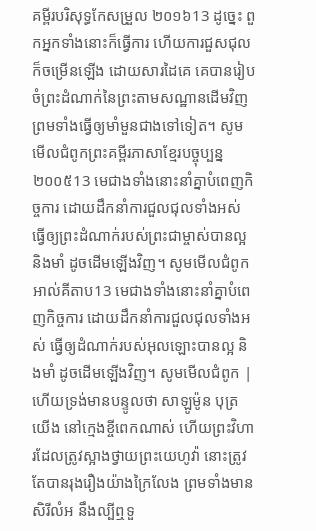គម្ពីរបរិសុទ្ធកែសម្រួល ២០១៦13 ដូច្នេះ ពួកអ្នកទាំងនោះក៏ធ្វើការ ហើយការជួសជុលក៏ចម្រើនឡើង ដោយសារដៃគេ គេបានរៀបចំព្រះដំណាក់នៃព្រះតាមសណ្ឋានដើមវិញ ព្រមទាំងធ្វើឲ្យមាំមួនជាងទៅទៀត។ សូមមើលជំពូកព្រះគម្ពីរភាសាខ្មែរបច្ចុប្បន្ន ២០០៥13 មេជាងទាំងនោះនាំគ្នាបំពេញកិច្ចការ ដោយដឹកនាំការជួលជុលទាំងអស់ ធ្វើឲ្យព្រះដំណាក់របស់ព្រះជាម្ចាស់បានល្អ និងមាំ ដូចដើមឡើងវិញ។ សូមមើលជំពូកអាល់គីតាប13 មេជាងទាំងនោះនាំគ្នាបំពេញកិច្ចការ ដោយដឹកនាំការជួលជុលទាំងអស់ ធ្វើឲ្យដំណាក់របស់អុលឡោះបានល្អ និងមាំ ដូចដើមឡើងវិញ។ សូមមើលជំពូក |
ហើយទ្រង់មានបន្ទូលថា សាឡូម៉ូន បុត្រយើង នៅក្មេងខ្ចីពេកណាស់ ហើយព្រះវិហារដែលត្រូវស្អាងថ្វាយព្រះយេហូវ៉ា នោះត្រូវតែបានរុងរឿងយ៉ាងក្រៃលែង ព្រមទាំងមានសិរីលំអ នឹងល្បីឮទួ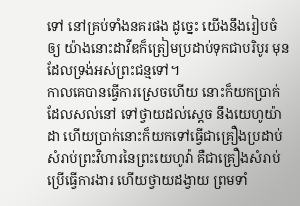ទៅ នៅគ្រប់ទាំងនគរផង ដូច្នេះ យើងនឹងរៀបចំឲ្យ យ៉ាងនោះដាវីឌក៏ត្រៀមប្រដាប់ទុកជាបរិបូរ មុនដែលទ្រង់អស់ព្រះជន្មទៅ។
កាលគេបានធ្វើការស្រេចហើយ នោះក៏យកប្រាក់ដែលសល់នៅ ទៅថ្វាយដល់ស្តេច នឹងយេហូយ៉ាដា ហើយប្រាក់នោះក៏យកទៅធ្វើជាគ្រឿងប្រដាប់សំរាប់ព្រះវិហារនៃព្រះយេហូវ៉ា គឺជាគ្រឿងសំរាប់ប្រើធ្វើការងារ ហើយថ្វាយដង្វាយ ព្រមទាំ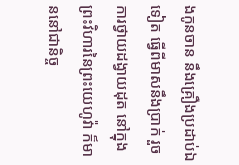ងកូនចាន នឹងគ្រឿងប្រដាប់ឯទៀត ធ្វើពីមាសនឹងប្រាក់ រួចការថ្វាយដង្វាយដុត នៅក្នុងព្រះវិហារនៃព្រះយេហូវ៉ា ក៏មាននៅជានិច្ច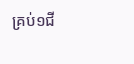គ្រប់១ជី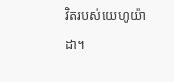វិតរបស់យេហូយ៉ាដា។